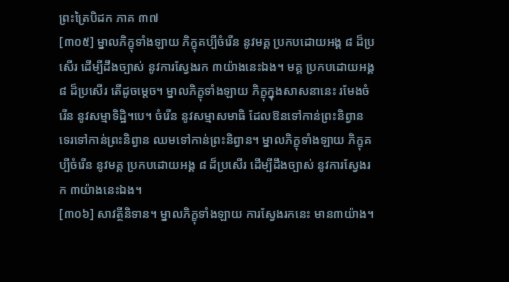ព្រះត្រៃបិដក ភាគ ៣៧
[៣០៥] ម្នាលភិក្ខុទាំងឡាយ ភិក្ខុគប្បីចំរើន នូវមគ្គ ប្រកបដោយអង្គ ៨ ដ៏ប្រសើរ ដើម្បីដឹងច្បាស់ នូវការស្វែងរក ៣យ៉ាងនេះឯង។ មគ្គ ប្រកបដោយអង្គ ៨ ដ៏ប្រសើរ តើដូចម្តេច។ ម្នាលភិក្ខុទាំងឡាយ ភិក្ខុក្នុងសាសនានេះ រមែងចំរើន នូវសម្មាទិដ្ឋិ។បេ។ ចំរើន នូវសម្មាសមាធិ ដែលឱនទៅកាន់ព្រះនិព្វាន ទេរទៅកាន់ព្រះនិព្វាន ឈមទៅកាន់ព្រះនិព្វាន។ ម្នាលភិក្ខុទាំងឡាយ ភិក្ខុគប្បីចំរើន នូវមគ្គ ប្រកបដោយអង្គ ៨ ដ៏ប្រសើរ ដើម្បីដឹងច្បាស់ នូវការស្វែងរក ៣យ៉ាងនេះឯង។
[៣០៦] សាវត្ថីនិទាន។ ម្នាលភិក្ខុទាំងឡាយ ការស្វែងរកនេះ មាន៣យ៉ាង។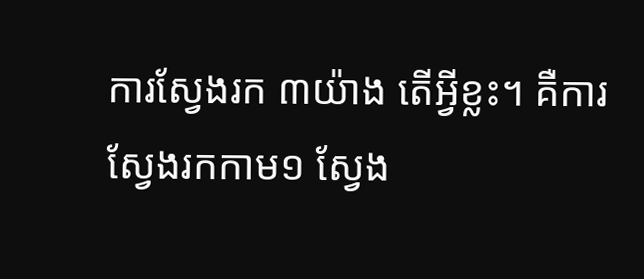ការស្វែងរក ៣យ៉ាង តើអ្វីខ្លះ។ គឺការស្វែងរកកាម១ ស្វែង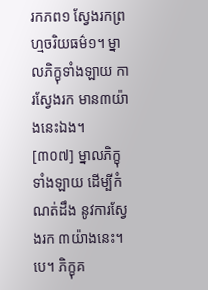រកភព១ ស្វែងរកព្រហ្មចរិយធម៌១។ ម្នាលភិក្ខុទាំងឡាយ ការស្វែងរក មាន៣យ៉ាងនេះឯង។
[៣០៧] ម្នាលភិក្ខុទាំងឡាយ ដើម្បីកំណត់ដឹង នូវការស្វែងរក ៣យ៉ាងនេះ។បេ។ ភិក្ខុគ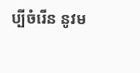ប្បីចំរើន នូវម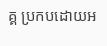គ្គ ប្រកបដោយអ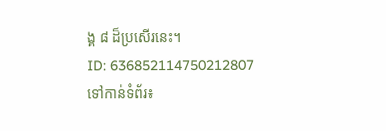ង្គ ៨ ដ៏ប្រសើរនេះ។
ID: 636852114750212807
ទៅកាន់ទំព័រ៖